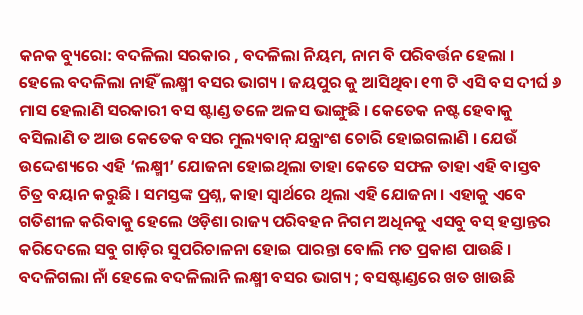କନକ ବ୍ୟୁରୋ: ବଦଳିଲା ସରକାର , ବଦଳିଲା ନିୟମ, ନାମ ବି ପରିବର୍ତ୍ତନ ହେଲା । ହେଲେ ବଦଳିଲା ନାହିଁ ଲକ୍ଷ୍ମୀ ବସର ଭାଗ୍ୟ । ଜୟପୁର କୁ ଆସିଥିବା ୧୩ ଟି ଏସି ବସ ଦୀର୍ଘ ୬ ମାସ ହେଲାଣି ସରକାରୀ ବସ ଷ୍ଟାଣ୍ଡ ତଳେ ଅଳସ ଭାଙ୍ଗୁଛି । କେତେକ ନଷ୍ଟ ହେବାକୁ ବସିଲାଣି ତ ଆଉ କେତେକ ବସର ମୁଲ୍ୟବାନ୍ ଯନ୍ତ୍ରାଂଶ ଚୋରି ହୋଇଗଲାଣି । ଯେଉଁ ଉଦ୍ଦେଶ୍ୟରେ ଏହି ‘ଲକ୍ଷ୍ମୀ’ ଯୋଜନା ହୋଇଥିଲା ତାହା କେତେ ସଫଳ ତାହା ଏହି ବାସ୍ତବ ଚିତ୍ର ବୟାନ କରୁଛି । ସମସ୍ତଙ୍କ ପ୍ରଶ୍ନ, କାହା ସ୍ୱାର୍ଥରେ ଥିଲା ଏହି ଯୋଜନା । ଏହାକୁ ଏବେ ଗତିଶୀଳ କରିବାକୁ ହେଲେ ଓଡ଼ିଶା ରାଜ୍ୟ ପରିବହନ ନିଗମ ଅଧିନକୁ ଏସବୁ ବସ୍ ହସ୍ତାନ୍ତର କରିଦେଲେ ସବୁ ଗାଡ଼ିର ସୁପରିଚାଳନା ହୋଇ ପାରନ୍ତା ବୋଲି ମତ ପ୍ରକାଶ ପାଉଛି ।
ବଦଳିଗଲା ନାଁ ହେଲେ ବଦଳିଲାନି ଲକ୍ଷ୍ମୀ ବସର ଭାଗ୍ୟ ; ବସଷ୍ଟାଣ୍ଡରେ ଖତ ଖାଉଛି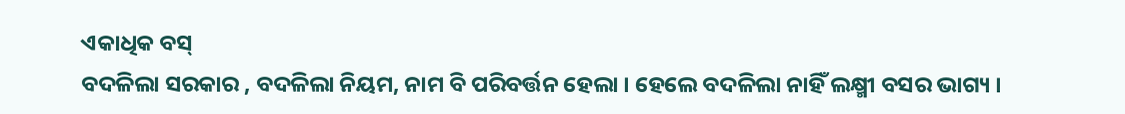ଏକାଧିକ ବସ୍
ବଦଳିଲା ସରକାର , ବଦଳିଲା ନିୟମ, ନାମ ବି ପରିବର୍ତ୍ତନ ହେଲା । ହେଲେ ବଦଳିଲା ନାହିଁ ଲକ୍ଷ୍ମୀ ବସର ଭାଗ୍ୟ ।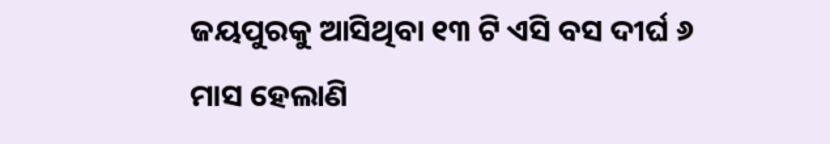ଜୟପୁରକୁ ଆସିଥିବା ୧୩ ଟି ଏସି ବସ ଦୀର୍ଘ ୬ ମାସ ହେଲାଣି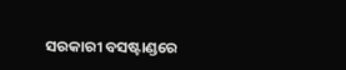ସରକାରୀ ବସଷ୍ଟାଣ୍ଡରେ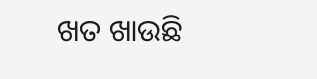ଖତ ଖାଉଛି